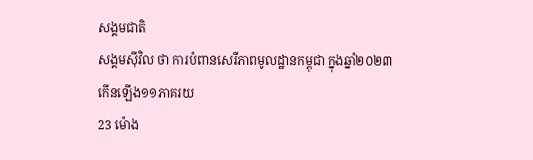សង្គមជាតិ
សង្គមស៊ីវិល ថា ការបំពានសេរីភាពមូលដ្ឋានកម្ពុជា ក្នុងឆ្នាំ២០២៣ កើនឡើង១១ភាគរយ
23 ម៉ោង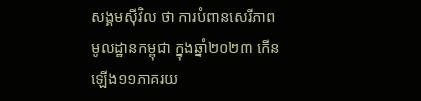សង្គមស៊ីវិល ថា ការបំពានសេរីភាពមូលដ្ឋានកម្ពុជា ក្នុងឆ្នាំ២០២៣ កើនឡើង១១ភាគរយ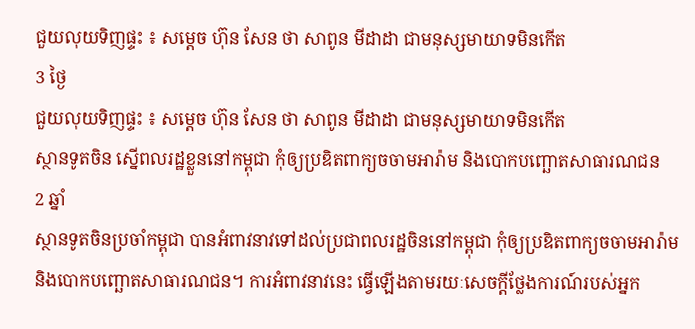ជួយលុយទិញផ្ទះ ៖ សម្ដេច ហ៊ុន សែន ថា សាពូន មីដាដា ជាមនុស្សមាយាទមិនកើត
3 ថ្ងៃ
ជួយលុយទិញផ្ទះ ៖ សម្ដេច ហ៊ុន សែន ថា សាពូន មីដាដា ជាមនុស្សមាយាទមិនកើត
ស្ថានទូតចិន ស្នើពលរដ្ឋខ្លួននៅកម្ពុជា កុំឲ្យប្រឌិតពាក្យចចាមអារ៉ាម និងបោកបញ្ឆោតសាធារណជន
2 ឆ្នាំ
ស្ថានទូតចិនប្រចាំកម្ពុជា បានអំពាវនាវទៅដល់ប្រជាពលរដ្ឋចិននៅកម្ពុជា កុំឲ្យប្រឌិតពាក្យចចាមអារ៉ាម និងបោកបញ្ឆោតសាធារណជន។ ការអំពាវនាវនេះ ធ្វើឡើងតាមរយៈសេចក្តីថ្លែងការណ៍របស់អ្នក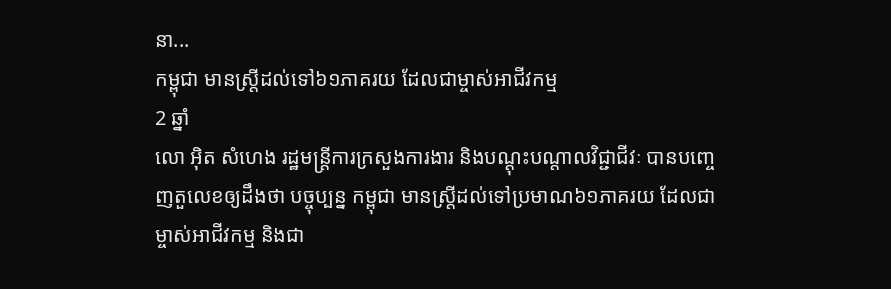នា...
កម្ពុជា មានស្រ្តីដល់ទៅ៦១ភាគរយ ដែលជាម្ចាស់អាជីវកម្ម
2 ឆ្នាំ
លោ អ៊ិត សំហេង រដ្ឋមន្រ្តីការក្រសួងការងារ និងបណ្តុះបណ្តាលវិជ្ជាជីវៈ បានបញ្ចេញតួលេខឲ្យដឹងថា បច្ចុប្បន្ន កម្ពុជា មានស្រ្តីដល់ទៅប្រមាណ៦១ភាគរយ ដែលជាម្ចាស់អាជីវកម្ម និងជា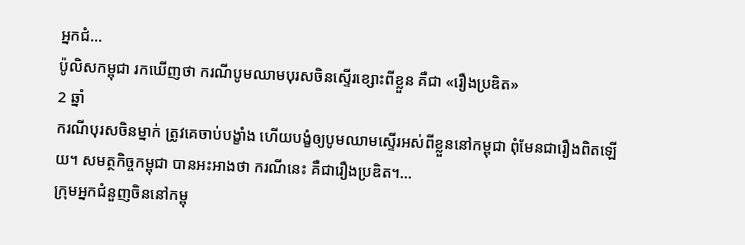អ្នកជំ...
ប៉ូលិសកម្ពុជា រកឃើញថា ករណីបូមឈាមបុរសចិនស្ទើរខ្សោះពីខ្លួន គឺជា «រឿងប្រឌិត»
2 ឆ្នាំ
ករណីបុរសចិនម្នាក់ ត្រូវគេចាប់បង្ខាំង ហើយបង្ខំឲ្យបូមឈាមស្ទើរអស់ពីខ្លួននៅកម្ពុជា ពុំមែនជារឿងពិតឡើយ។ សមត្ថកិច្ចកម្ពុជា បានអះអាងថា ករណីនេះ គឺជារឿងប្រឌិត។...
ក្រុមអ្នកជំនួញចិននៅកម្ពុ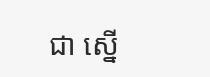ជា ស្នើ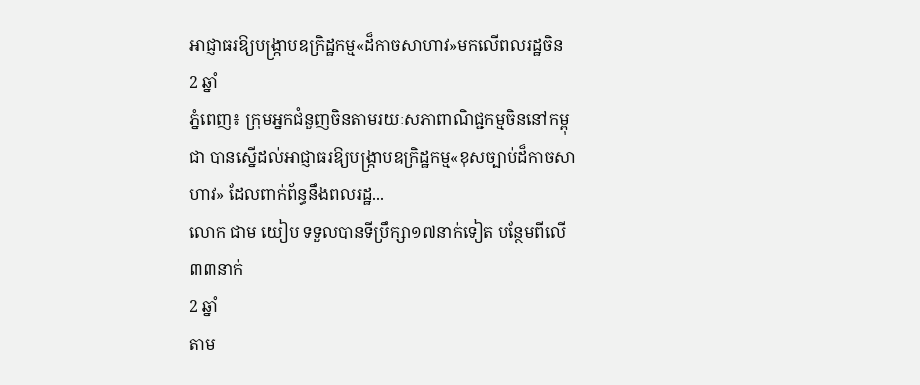អាជ្ញាធរឱ្យបង្ក្រាបឧក្រិដ្ឋកម្ម«ដ៏កាចសាហាវ»មកលើពលរដ្ឋចិន
2 ឆ្នាំ
ភ្នំពេញ៖ ក្រុមអ្នកជំនួញចិនតាមរយៈសភាពាណិជ្ជកម្មចិននៅកម្ពុជា បានស្នើដល់អាជ្ញាធរឱ្យបង្ក្រាបឧក្រិដ្ឋកម្ម«ខុសច្បាប់ដ៏កាចសាហាវ» ដែលពាក់ព័ន្ធនឹងពលរដ្ឋ...
លោក ជាម យៀប ទទួលបានទីប្រឹក្សា១៧នាក់ទៀត បន្ថែមពីលើ៣៣នាក់
2 ឆ្នាំ
តាម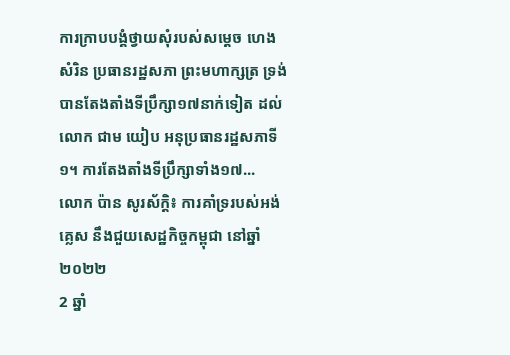ការក្រាបបង្គំថ្វាយសុំរបស់សម្តេច ហេង សំរិន ប្រធានរដ្ឋសភា ព្រះមហាក្សត្រ ទ្រង់បានតែងតាំងទីប្រឹក្សា១៧នាក់ទៀត ដល់លោក ជាម យៀប អនុប្រធានរដ្ឋសភាទី១។ ការតែងតាំងទីប្រឹក្សាទាំង១៧...
លោក ប៉ាន សូរស័ក្ដិ៖ ការគាំទ្ររបស់អង់គ្លេស នឹងជួយសេដ្ឋកិច្ចកម្ពុជា នៅឆ្នាំ២០២២
2 ឆ្នាំ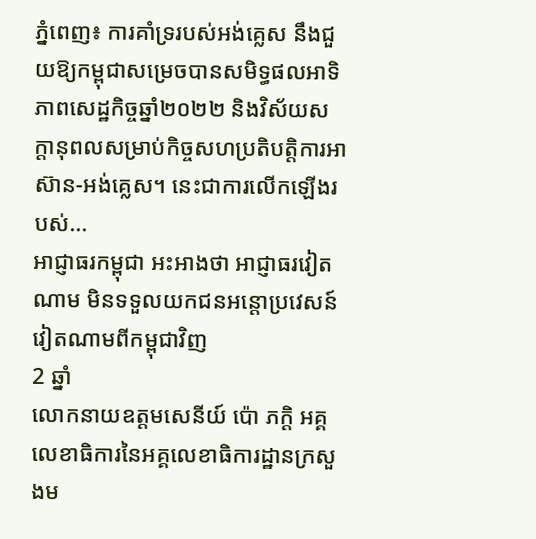ភ្នំពេញ៖ ការគាំទ្ររបស់អង់គ្លេស នឹងជួយឱ្យកម្ពុជាសម្រេចបានសមិទ្ធផលអាទិភាពសេដ្ឋកិច្ចឆ្នាំ២០២២ និងវិស័យសក្ដានុពលសម្រាប់កិច្ចសហប្រតិបត្តិការអាស៊ាន-អង់គ្លេស។ នេះជាការលើកឡើងរបស់...
អាជ្ញាធរកម្ពុជា អះអាងថា អាជ្ញាធរវៀតណាម មិនទទួលយកជនអន្តោប្រវេសន៍វៀតណាមពីកម្ពុជាវិញ
2 ឆ្នាំ
លោកនាយឧត្តមសេនីយ៍ ប៉ោ ភក្តិ អគ្គលេខាធិការនៃអគ្គលេខាធិការដ្ឋានក្រសួងម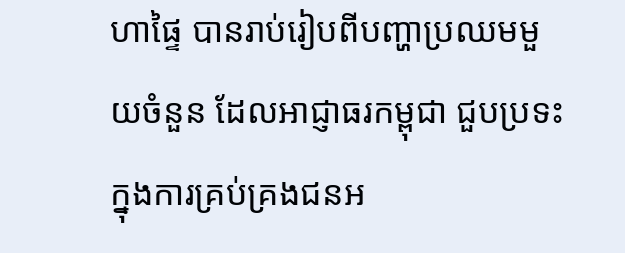ហាផ្ទៃ បានរាប់រៀបពីបញ្ហាប្រឈមមួយចំនួន ដែលអាជ្ញាធរកម្ពុជា ជួបប្រទះក្នុងការគ្រប់គ្រងជនអ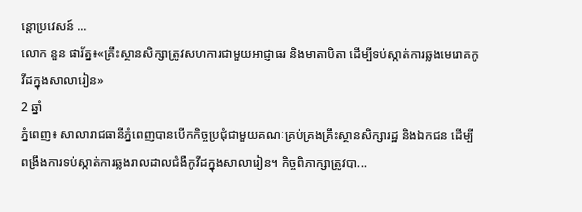ន្តោប្រវេសន៍ ...
លោក នួន ផារ័ត្ន៖«គ្រឹះស្ថានសិក្សាត្រូវសហការជាមួយអាជ្ញាធរ និងមាតាបិតា ដើម្បីទប់ស្កាត់ការឆ្លងមេរោគកូវីដក្នុងសាលារៀន»
2 ឆ្នាំ
ភ្នំពេញ៖ សាលារាជធានីភ្នំពេញបានបើកកិច្ចប្រជុំជាមួយគណៈគ្រប់គ្រងគ្រឹះស្ថានសិក្សារដ្ឋ និងឯកជន ដើម្បីពង្រឹងការទប់ស្កាត់ការឆ្លងរាលដាលជំងឺកូវីដក្នុងសាលារៀន។ កិច្ចពិភាក្សាត្រូវបា...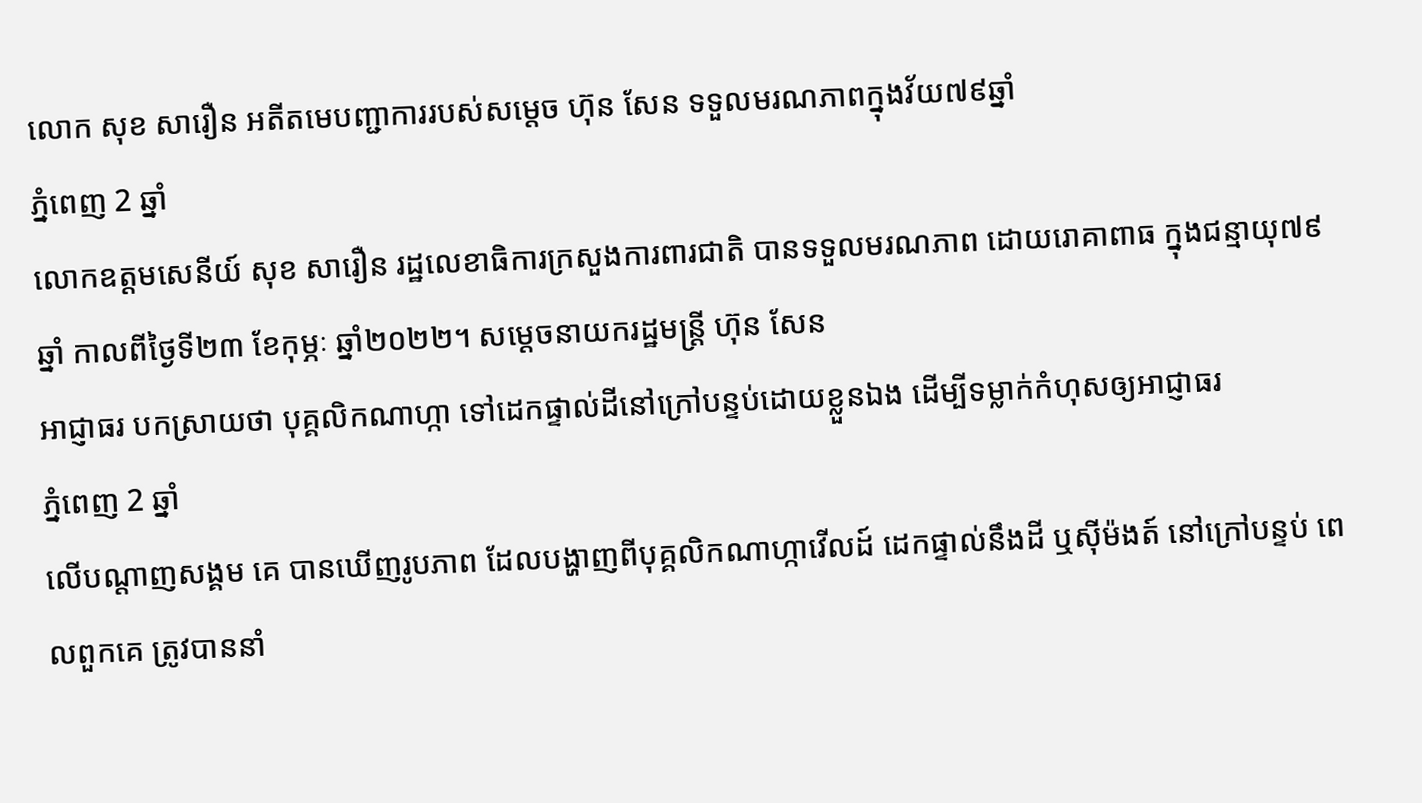លោក សុខ សារឿន អតីតមេបញ្ជាការរបស់សម្តេច ហ៊ុន សែន ទទួលមរណភាពក្នុងវ័យ៧៩ឆ្នាំ
ភ្នំពេញ 2 ឆ្នាំ
លោកឧត្តមសេនីយ៍ សុខ សារឿន រដ្ឋលេខាធិការក្រសួងការពារជាតិ បានទទួលមរណភាព ដោយរោគាពាធ ក្នុងជន្មាយុ៧៩ឆ្នាំ កាលពីថ្ងៃទី២៣ ខែកុម្ភៈ ឆ្នាំ២០២២។ សម្តេចនាយករដ្ឋមន្រ្តី ហ៊ុន សែន
អាជ្ញាធរ បកស្រាយថា បុគ្គលិកណាហ្កា ទៅដេកផ្ទាល់ដីនៅក្រៅបន្ទប់ដោយខ្លួនឯង ដើម្បីទម្លាក់កំហុសឲ្យអាជ្ញាធរ
ភ្នំពេញ 2 ឆ្នាំ
លើបណ្តាញសង្គម គេ បានឃើញរូបភាព ដែលបង្ហាញពីបុគ្គលិកណាហ្កាវើលដ៍ ដេកផ្ទាល់នឹងដី ឬស៊ីម៉ងត៍ នៅក្រៅបន្ទប់ ពេលពួកគេ ត្រូវបាននាំ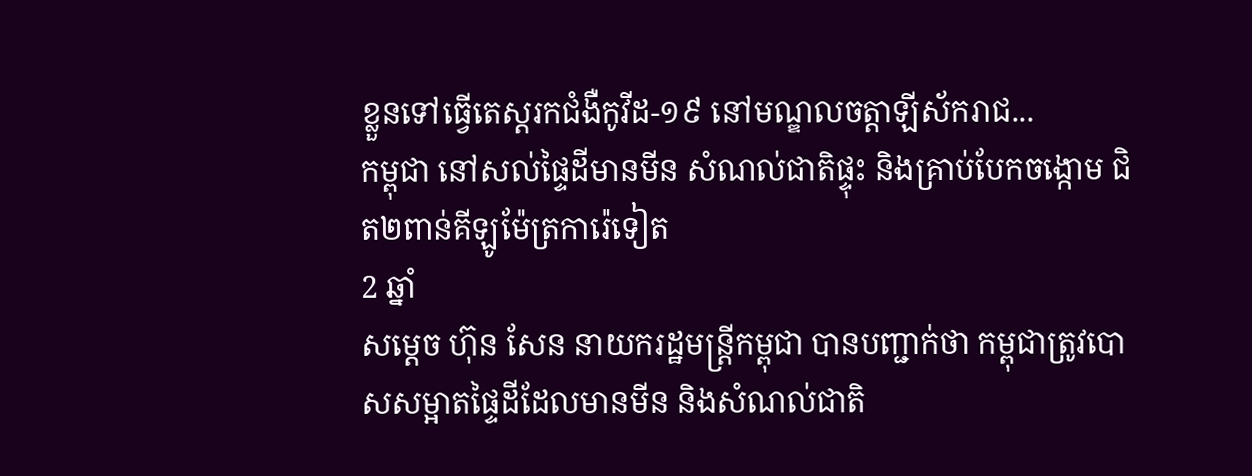ខ្លួនទៅធ្វើតេស្តរកជំងឺកូវីដ-១៩ នៅមណ្ឌលចត្តាឡីស័ករាជ...
កម្ពុជា នៅសល់ផ្ទៃដីមានមីន សំណល់ជាតិផ្ទុះ និងគ្រាប់បែកចង្កោម ជិត២ពាន់គីឡូម៉ែត្រការ៉េទៀត
2 ឆ្នាំ
សម្តេច ហ៊ុន សែន នាយករដ្ឋមន្ត្រីកម្ពុជា បានបញ្ជាក់ថា កម្ពុជាត្រូវបោសសម្អាតផ្ទៃដីដែលមានមីន និងសំណល់ជាតិ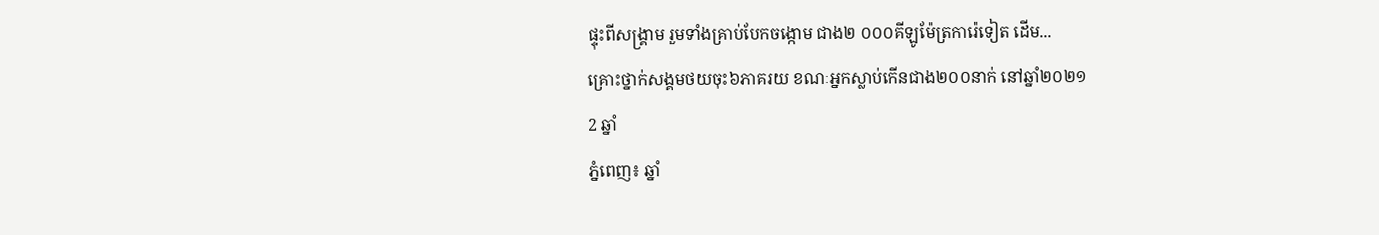ផ្ទុះពីសង្គ្រាម រួមទាំងគ្រាប់បែកចង្កោម ជាង២ ០០០គីឡូម៉ែត្រការ៉េទៀត ដើម...
គ្រោះថ្នាក់សង្គមថយចុះ៦ភាគរយ ខណៈអ្នកស្លាប់កើនជាង២០០នាក់ នៅឆ្នាំ២០២១
2 ឆ្នាំ
ភ្នំពេញ៖ ឆ្នាំ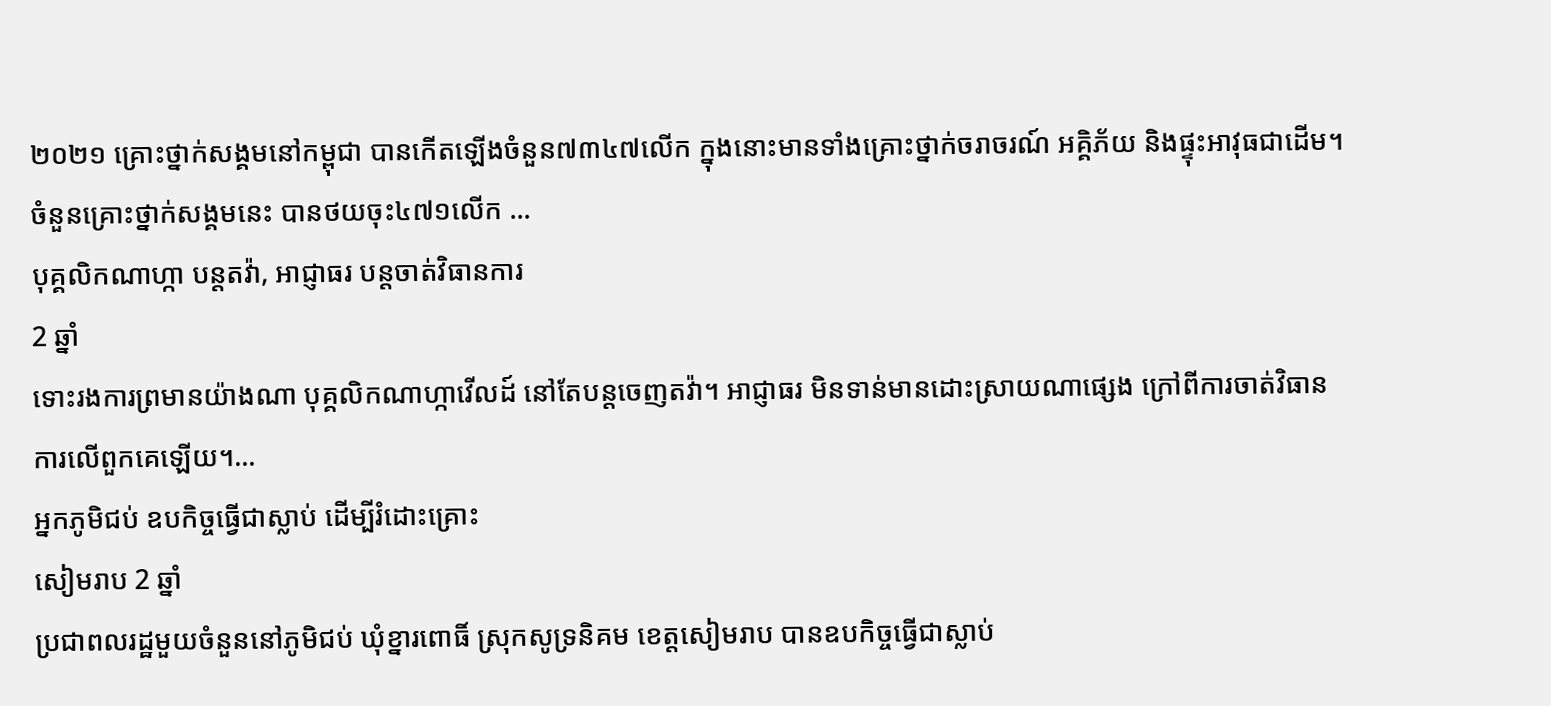២០២១ គ្រោះថ្នាក់សង្គមនៅកម្ពុជា បានកើតឡើងចំនួន៧៣៤៧លើក ក្នុងនោះមានទាំងគ្រោះថ្នាក់ចរាចរណ៍ អគ្គិភ័យ និងផ្ទុះអាវុធជាដើម។ ចំនួនគ្រោះថ្នាក់សង្គមនេះ បានថយចុះ៤៧១លើក ...
បុគ្គលិកណាហ្កា បន្តតវ៉ា, អាជ្ញាធរ បន្តចាត់វិធានការ
2 ឆ្នាំ
ទោះរងការព្រមានយ៉ាងណា បុគ្គលិកណាហ្កាវើលដ៍ នៅតែបន្តចេញតវ៉ា។ អាជ្ញាធរ មិនទាន់មានដោះស្រាយណាផ្សេង ក្រៅពីការចាត់វិធានការលើពួកគេឡើយ។...
អ្នកភូមិជប់ ឧបកិច្ចធ្វើជាស្លាប់ ដើម្បីរំដោះគ្រោះ
សៀមរាប 2 ឆ្នាំ
ប្រជាពលរដ្ឋមួយចំនួននៅភូមិជប់ ឃុំខ្នារពោធិ៍ ស្រុកសូទ្រនិគម ខេត្តសៀមរាប បានឧបកិច្ចធ្វើជាស្លាប់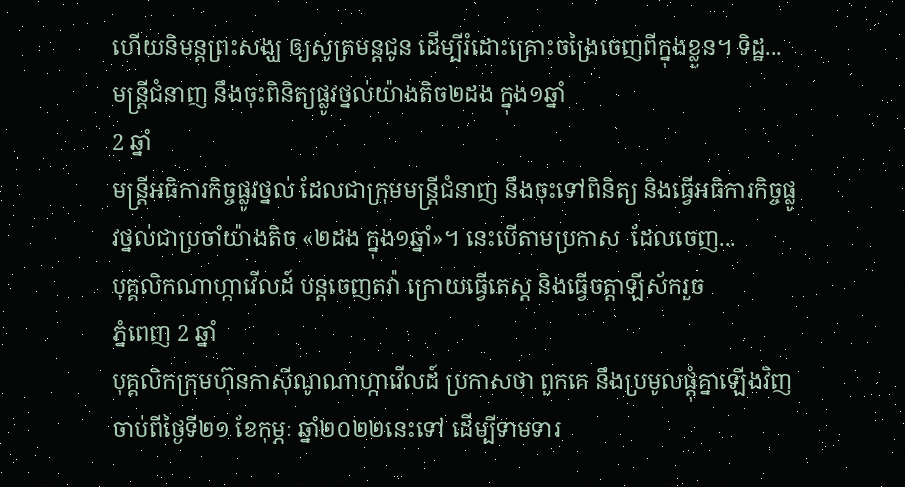ហើយនិមន្តព្រះសង្ឃ ឲ្យសូត្រមន្តជូន ដើម្បីរំដោះគ្រោះចង្រៃចេញពីក្នុងខ្លួន។ ទិដ្ឋ...
មន្រ្តីជំនាញ នឹងចុះពិនិត្យផ្លូវថ្នល់យ៉ាងតិច២ដង ក្នុង១ឆ្នាំ
2 ឆ្នាំ
មន្រ្តីអធិការកិច្ចផ្លូវថ្នល់ ដែលជាក្រុមមន្រ្តីជំនាញ នឹងចុះទៅពិនិត្យ និងធ្វើអធិការកិច្ចផ្លូវថ្នល់ជាប្រចាំយ៉ាងតិច «២ដង ក្នុង១ឆ្នាំ»។ នេះបើតាមប្រកាស  ដែលចេញ...
បុគ្គលិកណាហ្កាវើលដ៍ បន្តចេញតវ៉ា ក្រោយធ្វើតេស្ត និងធ្វើចត្តាឡីស័ករួច
ភ្នំពេញ 2 ឆ្នាំ
បុគ្គលិកក្រុមហ៊ុនកាស៊ីណូណាហ្កាវើលដ៍ ប្រកាសថា ពួកគេ នឹងប្រមូលផ្តុំគ្នាឡើងវិញ ចាប់ពីថ្ងៃទី២១ ខែកុម្ភៈ ឆ្នាំ២០២២នេះទៅ ដើម្បីទាមទារ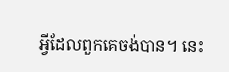អ្វីដែលពួកគេចង់បាន។ នេះ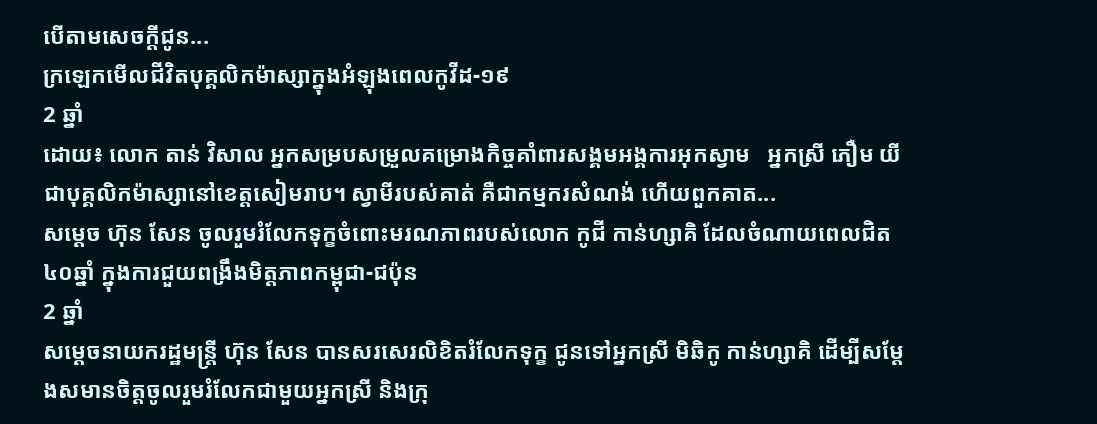បើតាមសេចក្តីជូន...
ក្រឡេកមើលជីវិតបុគ្គលិកម៉ាស្សាក្នុងអំឡុងពេលកូវីដ-១៩
2 ឆ្នាំ
ដោយ៖ លោក តាន់ វិសាល អ្នកសម្របសម្រួលគម្រោងកិច្ចគាំពារសង្គមអង្គការអុកស្វាម   អ្នកស្រី ភឿម យី ជាបុគ្គលិកម៉ាស្សានៅខេត្តសៀមរាប។ ស្វាមីរបស់គាត់ គឺជាកម្មករសំណង់ ហើយពួកគាត...
សម្តេច ហ៊ុន សែន ចូលរួមរំលែកទុក្ខចំពោះមរណភាពរបស់លោក កូជី កាន់ហ្សាគិ ដែលចំណាយពេលជិត៤០ឆ្នាំ ក្នុងការជួយពង្រឹងមិត្តភាពកម្ពុជា-ជប៉ុន
2 ឆ្នាំ
សម្តេចនាយករដ្ឋមន្រ្តី ហ៊ុន សែន បានសរសេរលិខិតរំលែកទុក្ខ ជូនទៅអ្នកស្រី មិឆិកូ កាន់ហ្សាគិ ដើម្បីសម្តែងសមានចិត្តចូលរួមរំលែកជាមួយអ្នកស្រី និងក្រុ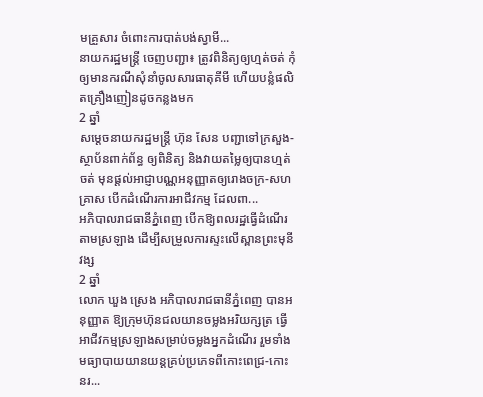មគ្រួសារ ចំពោះការបាត់បង់ស្វាមី...
នាយករដ្ឋមន្រ្តី ចេញបញ្ជា៖ ត្រូវពិនិត្យឲ្យហ្មត់ចត់ កុំឲ្យមានករណីសុំនាំចូលសារធាតុគីមី ហើយបន្លំផលិតគ្រឿងញៀនដូចកន្លងមក
2 ឆ្នាំ
សម្តេចនាយករដ្ឋមន្រ្តី ហ៊ុន សែន បញ្ជាទៅក្រសួង-ស្ថាប័នពាក់ព័ន្ធ ឲ្យពិនិត្យ និងវាយតម្លៃឲ្យបានហ្មត់ចត់ មុនផ្តល់អាជ្ញាបណ្ណអនុញ្ញាតឲ្យរោងចក្រ-សហគ្រាស បើកដំណើរការអាជីវកម្ម ដែលពា...
អភិបាលរាជធានីភ្នំពេញ បើកឱ្យពលរដ្ឋធ្វើដំណើរតាមស្រឡាង ដើម្បីសម្រួលការស្ទះលើស្ពានព្រះមុនីវង្ស
2 ឆ្នាំ
លោក ឃួង ស្រេង អភិបាលរាជធានីភ្នំពេញ បានអនុញ្ញាត ឱ្យក្រុមហ៊ុនជលយានចម្លងអរិយក្សត្រ ធ្វើអាជីវកម្មស្រឡាងសម្រាប់ចម្លងអ្នកដំណើរ រួមទាំងមធ្យាបាយយានយន្តគ្រប់ប្រភេទពីកោះពេជ្រ-កោះនរ...